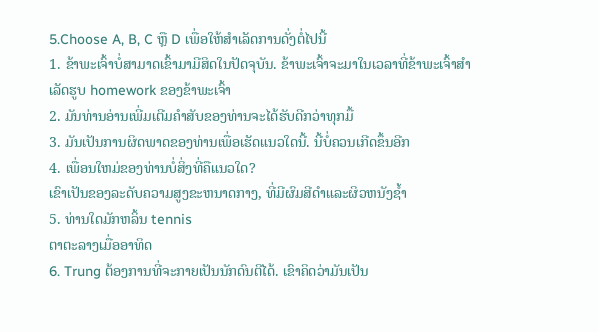5.Choose A, B, C ຫຼື D ເພື່ອໃຫ້ສໍາເລັດການດັ່ງຕໍ່ໄປນີ້
1. ຂ້າພະເຈົ້າບໍ່ສາມາດເຂົ້າມາມີສິດໃນປັດຈຸບັນ. ຂ້າພະເຈົ້າຈະມາໃນເວລາທີ່ຂ້າພະເຈົ້າສໍາເລັດຮູບ homework ຂອງຂ້າພະເຈົ້າ
2. ມັນທ່ານອ່ານເພີ່ມເຕີມຄໍາສັບຂອງທ່ານຈະໄດ້ຮັບດີກວ່າທຸກມື້
3. ມັນເປັນການຜິດພາດຂອງທ່ານເພື່ອເຮັດແນວໃດນີ້. ນີ້ບໍ່ຄວນເກີດຂຶ້ນອີກ
4. ເພື່ອນໃຫມ່ຂອງທ່ານບໍ່ສິ່ງທີ່ຄືແນວໃດ?
ເຂົາເປັນຂອງລະດັບຄວາມສູງຂະຫນາດກາງ, ທີ່ມີຜົມສີດໍາແລະຜິວຫນັງຊ້ຳ
5. ທ່ານໃດມັກຫລິ້ນ tennis
ຕາຕະລາງເມື່ອອາທິດ
6. Trung ຕ້ອງການທີ່ຈະກາຍເປັນນັກດົນຕີໄດ້. ເຂົາຄິດວ່າມັນເປັນ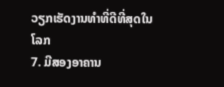ວຽກເຮັດງານທໍາທີ່ດີທີ່ສຸດໃນໂລກ
7. ມີສອງອາຄານ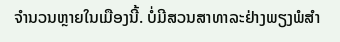ຈໍານວນຫຼາຍໃນເມືອງນີ້. ບໍ່ມີສວນສາທາລະຢ່າງພຽງພໍສໍາ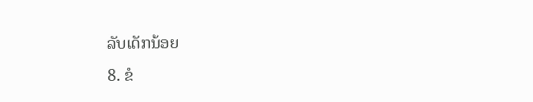ລັບເດັກນ້ອຍ
8. ຂໍ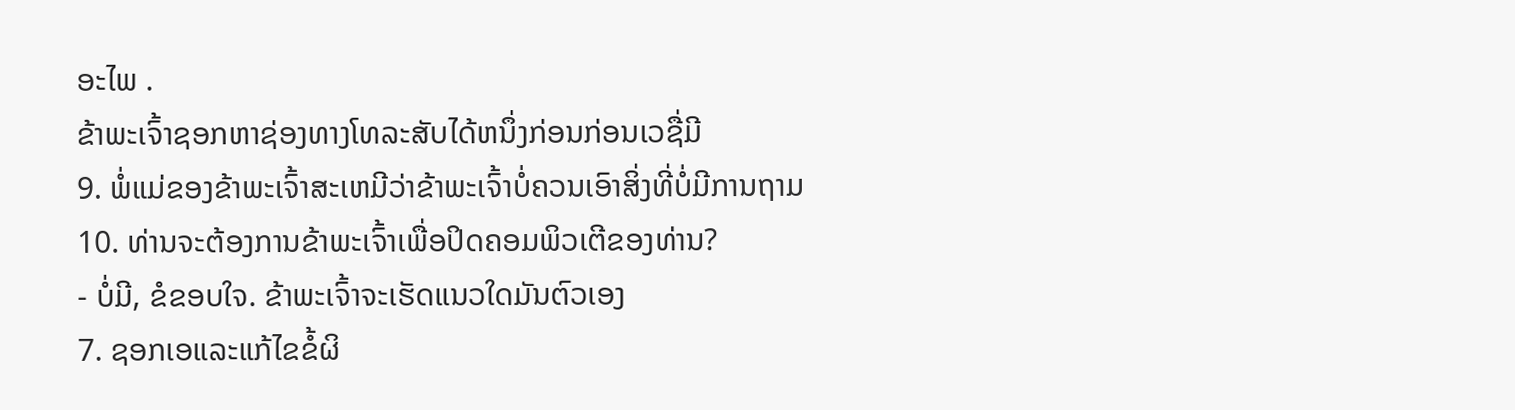ອະໄພ .
ຂ້າພະເຈົ້າຊອກຫາຊ່ອງທາງໂທລະສັບໄດ້ຫນຶ່ງກ່ອນກ່ອນເວຊື່ມີ
9. ພໍ່ແມ່ຂອງຂ້າພະເຈົ້າສະເຫມີວ່າຂ້າພະເຈົ້າບໍ່ຄວນເອົາສິ່ງທີ່ບໍ່ມີການຖາມ
10. ທ່ານຈະຕ້ອງການຂ້າພະເຈົ້າເພື່ອປິດຄອມພິວເຕີຂອງທ່ານ?
- ບໍ່ມີ, ຂໍຂອບໃຈ. ຂ້າພະເຈົ້າຈະເຮັດແນວໃດມັນຕົວເອງ
7. ຊອກເອແລະແກ້ໄຂຂໍ້ຜິ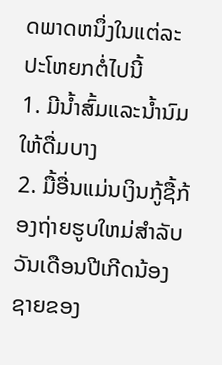ດພາດຫນຶ່ງໃນແຕ່ລະປະໂຫຍກຕໍ່ໄປນີ້
1. ມີນ້ຳສົ້ມແລະນ້ຳນົມໃຫ້ດື່ມບາງ
2. ມື້ອື່ນແມ່ນເງິນກູ້ຊື້ກ້ອງຖ່າຍຮູບໃຫມ່ສໍາລັບວັນເດືອນປີເກີດນ້ອງຊາຍຂອງ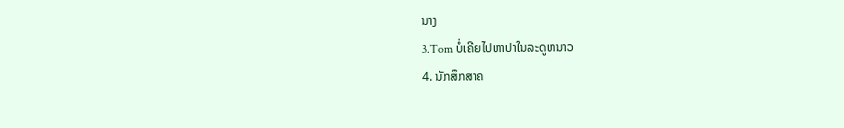ນາງ
3.Tom ບໍ່ເຄີຍໄປຫາປາໃນລະດູຫນາວ
4. ນັກສຶກສາຄ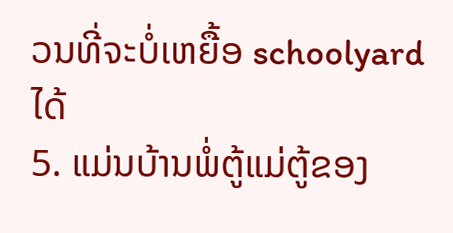ວນທີ່ຈະບໍ່ເຫຍື້ອ schoolyard ໄດ້
5. ແມ່ນບ້ານພໍ່ຕູ້ແມ່ຕູ້ຂອງ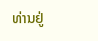ທ່ານຢູ່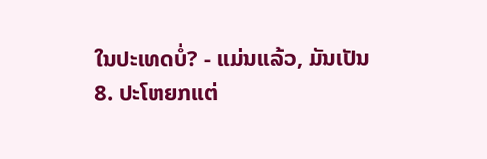ໃນປະເທດບໍ່? - ແມ່ນແລ້ວ, ມັນເປັນ
8. ປະໂຫຍກແຕ່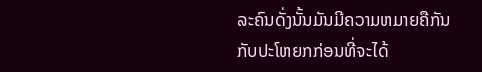ລະຄົນດັ່ງນັ້ນມັນມີຄວາມຫມາຍຄືກັນກັບປະໂຫຍກກ່ອນທີ່ຈະໄດ້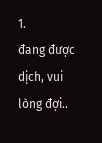1.
đang được dịch, vui lòng đợi..